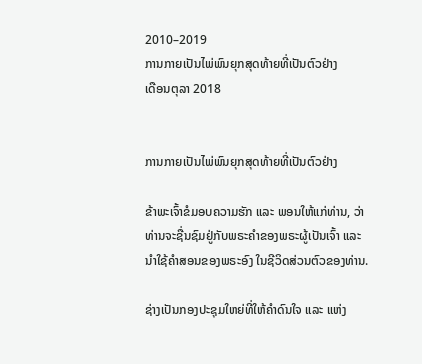2010–2019
ການກາຍເປັນໄພ່ພົນຍຸກສຸດທ້າຍທີ່ເປັນຕົວຢ່າງ
ເດືອນຕຸລາ 2018


ການກາຍເປັນໄພ່ພົນຍຸກສຸດທ້າຍທີ່ເປັນຕົວຢ່າງ

ຂ້າພະເຈົ້າຂໍມອບຄວາມຮັກ ແລະ ພອນໃຫ້ແກ່ທ່ານ, ວ່າທ່ານຈະຊື່ນຊົມຢູ່ກັບພຣະຄຳຂອງພຣະຜູ້ເປັນເຈົ້າ ແລະ ນຳໃຊ້ຄຳສອນຂອງພຣະອົງ ໃນຊີວິດສ່ວນຕົວຂອງທ່ານ.

ຊ່າງເປັນກອງປະຊຸມໃຫຍ່ທີ່ໃຫ້ຄຳດົນໃຈ ແລະ ແຫ່ງ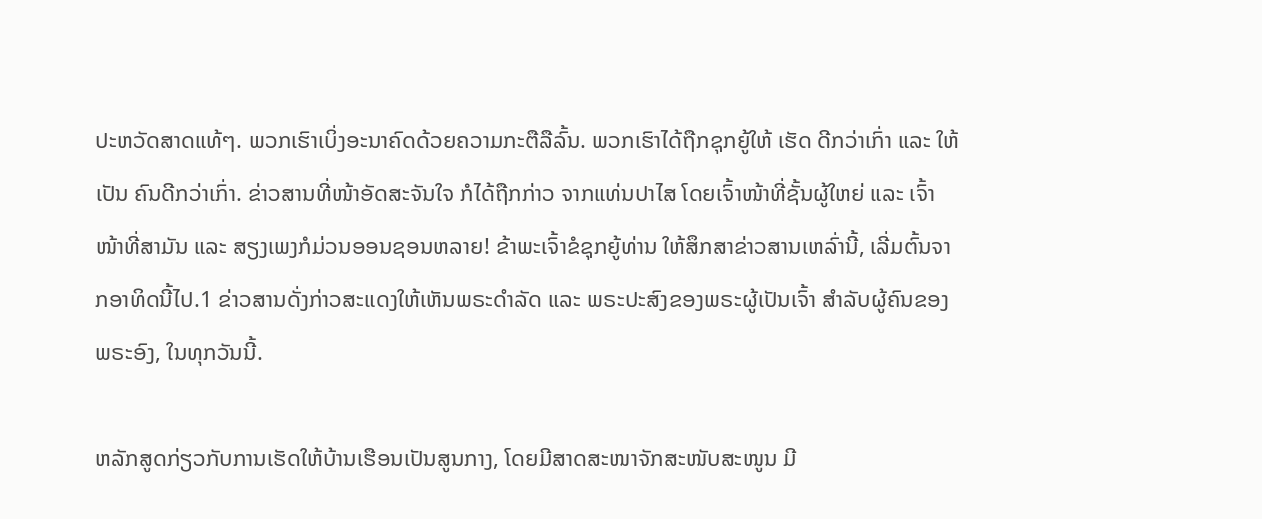ປະຫວັດສາດແທ້ໆ. ພວກເຮົາເບິ່ງອະນາຄົດດ້ວຍຄວາມກະຕືລືລົ້ນ. ພວກເຮົາໄດ້ຖືກຊຸກຍູ້ໃຫ້ ເຮັດ ດີກວ່າເກົ່າ ແລະ ໃຫ້ ເປັນ ຄົນດີກວ່າເກົ່າ. ຂ່າວສານທີ່ໜ້າອັດສະຈັນໃຈ ກໍໄດ້ຖືກກ່າວ ຈາກແທ່ນປາໄສ ໂດຍເຈົ້າໜ້າທີ່ຊັ້ນຜູ້ໃຫຍ່ ແລະ ເຈົ້າໜ້າທີ່ສາມັນ ແລະ ສຽງເພງກໍມ່ວນອອນຊອນຫລາຍ! ຂ້າພະເຈົ້າຂໍຊຸກຍູ້ທ່ານ ໃຫ້ສຶກສາຂ່າວສານເຫລົ່ານີ້, ເລີ່ມຕົ້ນຈາກອາທິດນີ້ໄປ.1 ຂ່າວສານດັ່ງກ່າວສະແດງໃຫ້ເຫັນພຣະດຳລັດ ແລະ ພຣະປະສົງຂອງພຣະຜູ້ເປັນເຈົ້າ ສຳລັບຜູ້ຄົນຂອງພຣະອົງ, ໃນທຸກວັນນີ້.

ຫລັກສູດກ່ຽວກັບການເຮັດໃຫ້ບ້ານເຮືອນເປັນສູນກາງ, ໂດຍມີສາດສະໜາຈັກສະໜັບສະໜູນ ມີ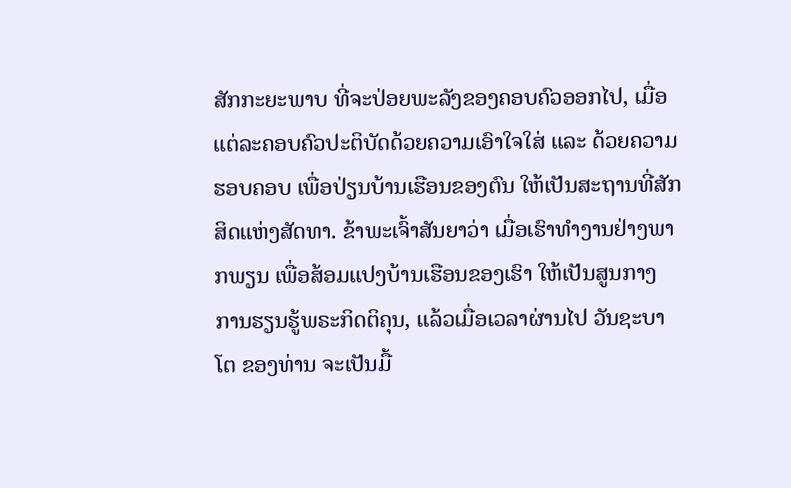ສັກກະຍະພາບ ທີ່ຈະປ່ອຍພະລັງຂອງຄອບຄົວອອກໄປ, ເມື່ອແຕ່ລະຄອບຄົວປະຕິບັດດ້ວຍຄວາມເອົາໃຈໃສ່ ແລະ ດ້ວຍຄວາມຮອບຄອບ ເພື່ອປ່ຽນບ້ານເຮືອນຂອງຕົນ ໃຫ້ເປັນສະຖານທີ່ສັກສິດແຫ່ງສັດທາ. ຂ້າພະເຈົ້າສັນຍາວ່າ ເມື່ອເຮົາທຳງານຢ່າງພາກພຽນ ເພື່ອສ້ອມແປງບ້ານເຮືອນຂອງເຮົາ ໃຫ້ເປັນສູນກາງ ການຮຽນຮູ້ພຣະກິດຕິຄຸນ, ແລ້ວເມື່ອເວລາຜ່ານໄປ ວັນຊະບາໂຕ ຂອງທ່ານ ຈະເປັນມື້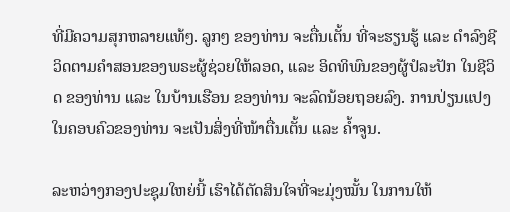ທີ່ມີຄວາມສຸກຫລາຍແທ້ໆ. ລູກໆ ຂອງທ່ານ ຈະຕື່ນເຕັ້ນ ທີ່ຈະຮຽນຮູ້ ແລະ ດຳລົງຊີວິດຕາມຄຳສອນຂອງພຣະຜູ້ຊ່ວຍໃຫ້ລອດ, ແລະ ອິດທິພົນຂອງຜູ້ປໍລະປັກ ໃນຊີວິດ ຂອງທ່ານ ແລະ ໃນບ້ານເຮືອນ ຂອງທ່ານ ຈະລົດນ້ອຍຖອຍລົງ. ການປ່ຽນແປງໃນຄອບຄົວຂອງທ່ານ ຈະເປັນສິ່ງທີ່ໜ້າຕື່ນເຕັ້ນ ແລະ ຄ້ຳຈູນ.

ລະຫວ່າງກອງປະຊຸມໃຫຍ່ນີ້ ເຮົາໄດ້ຕັດສິນໃຈທີ່ຈະມຸ່ງໝັ້ນ ໃນການໃຫ້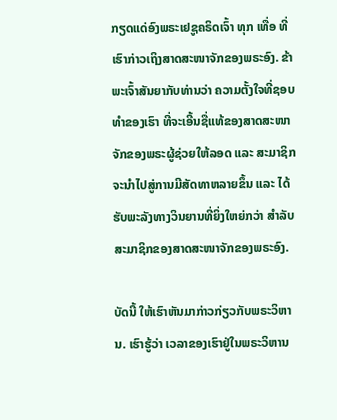ກຽດແດ່ອົງພຣະເຢຊູຄຣິດເຈົ້າ ທຸກ ເທື່ອ ທີ່ເຮົາກ່າວເຖິງສາດສະໜາຈັກຂອງພຣະອົງ. ຂ້າພະເຈົ້າສັນຍາກັບທ່ານວ່າ ຄວາມຕັ້ງໃຈທີ່ຊອບທຳຂອງເຮົາ ທີ່ຈະເອີ້ນຊື່ແທ້ຂອງສາດສະໜາຈັກຂອງພຣະຜູ້ຊ່ວຍໃຫ້ລອດ ແລະ ສະມາຊິກ ຈະນຳໄປສູ່ການມີສັດທາຫລາຍຂຶ້ນ ແລະ ໄດ້ຮັບພະລັງທາງວິນຍານທີ່ຍິ່ງໃຫຍ່ກວ່າ ສຳລັບສະມາຊິກຂອງສາດສະໜາຈັກຂອງພຣະອົງ.

ບັດນີ້ ໃຫ້ເຮົາຫັນມາກ່າວກ່ຽວກັບພຣະວິຫານ. ເຮົາຮູ້ວ່າ ເວລາຂອງເຮົາຢູ່ໃນພຣະວິຫານ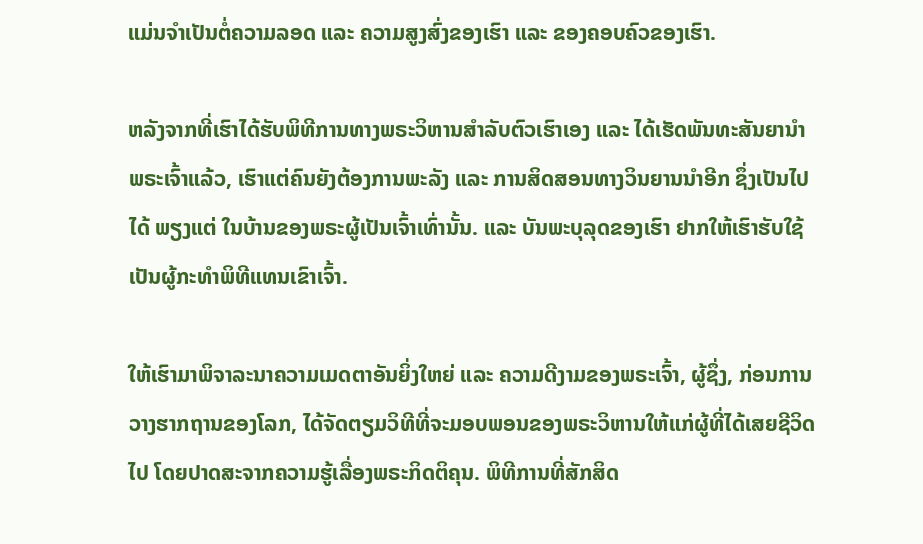ແມ່ນຈຳເປັນຕໍ່ຄວາມລອດ ແລະ ຄວາມສູງສົ່ງຂອງເຮົາ ແລະ ຂອງຄອບຄົວຂອງເຮົາ.

ຫລັງຈາກທີ່ເຮົາໄດ້ຮັບພິທີການທາງພຣະວິຫານສຳລັບຕົວເຮົາເອງ ແລະ ໄດ້ເຮັດພັນທະສັນຍານຳພຣະເຈົ້າແລ້ວ, ເຮົາແຕ່ຄົນຍັງຕ້ອງການພະລັງ ແລະ ການສິດສອນທາງວິນຍານນຳອີກ ຊຶ່ງເປັນໄປໄດ້ ພຽງແຕ່ ໃນບ້ານຂອງພຣະຜູ້ເປັນເຈົ້າເທົ່ານັ້ນ. ແລະ ບັນພະບຸລຸດຂອງເຮົາ ຢາກໃຫ້ເຮົາຮັບໃຊ້ເປັນຜູ້ກະທຳພິທີແທນເຂົາເຈົ້າ.

ໃຫ້ເຮົາມາພິຈາລະນາຄວາມເມດຕາອັນຍິ່ງໃຫຍ່ ແລະ ຄວາມດີງາມຂອງພຣະເຈົ້າ, ຜູ້ຊຶ່ງ, ກ່ອນການວາງຮາກຖານຂອງໂລກ, ໄດ້ຈັດຕຽມວິທີທີ່ຈະມອບພອນຂອງພຣະວິຫານໃຫ້ແກ່ຜູ້ທີ່ໄດ້ເສຍຊີວິດໄປ ໂດຍປາດສະຈາກຄວາມຮູ້ເລື່ອງພຣະກິດຕິຄຸນ. ພິທີການທີ່ສັກສິດ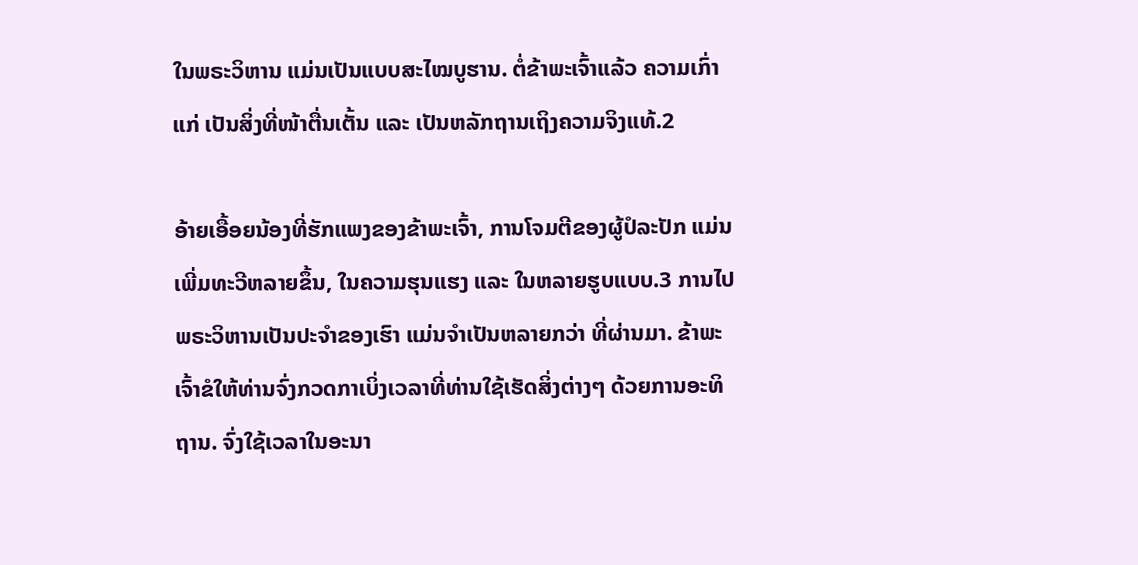ໃນພຣະວິຫານ ແມ່ນເປັນແບບສະໄໝບູຮານ. ຕໍ່ຂ້າພະເຈົ້າແລ້ວ ຄວາມເກົ່າແກ່ ເປັນສິ່ງທີ່ໜ້າຕື່ນເຕັ້ນ ແລະ ເປັນຫລັກຖານເຖິງຄວາມຈິງແທ້.2

ອ້າຍເອື້ອຍນ້ອງທີ່ຮັກແພງຂອງຂ້າພະເຈົ້າ, ການໂຈມຕີຂອງຜູ້ປໍລະປັກ ແມ່ນເພີ່ມທະວີຫລາຍຂຶ້ນ, ໃນຄວາມຮຸນແຮງ ແລະ ໃນຫລາຍຮູບແບບ.3 ການໄປພຣະວິຫານເປັນປະຈຳຂອງເຮົາ ແມ່ນຈຳເປັນຫລາຍກວ່າ ທີ່ຜ່ານມາ. ຂ້າພະເຈົ້າຂໍໃຫ້ທ່ານຈົ່ງກວດກາເບິ່ງເວລາທີ່ທ່ານໃຊ້ເຮັດສິ່ງຕ່າງໆ ດ້ວຍການອະທິຖານ. ຈົ່ງໃຊ້ເວລາໃນອະນາ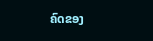ຄົດຂອງ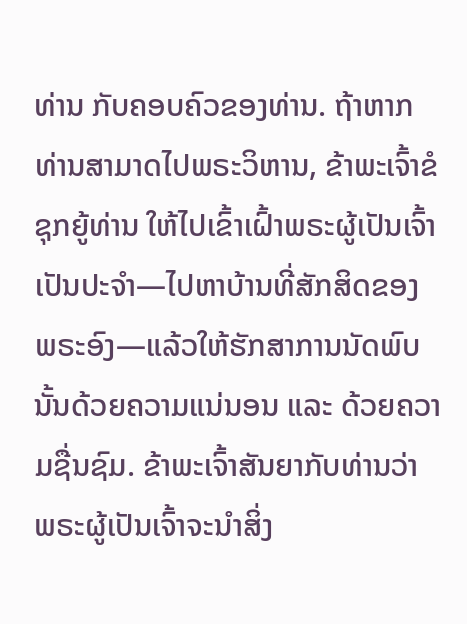ທ່ານ ກັບຄອບຄົວຂອງທ່ານ. ຖ້າຫາກທ່ານສາມາດໄປພຣະວິຫານ, ຂ້າພະເຈົ້າຂໍຊຸກຍູ້ທ່ານ ໃຫ້ໄປເຂົ້າເຝົ້າພຣະຜູ້ເປັນເຈົ້າເປັນປະຈຳ—ໄປຫາບ້ານທີ່ສັກສິດຂອງພຣະອົງ—ແລ້ວໃຫ້ຮັກສາການນັດພົບນັ້ນດ້ວຍຄວາມແນ່ນອນ ແລະ ດ້ວຍຄວາມຊື່ນຊົມ. ຂ້າພະເຈົ້າສັນຍາກັບທ່ານວ່າ ພຣະຜູ້ເປັນເຈົ້າຈະນຳສິ່ງ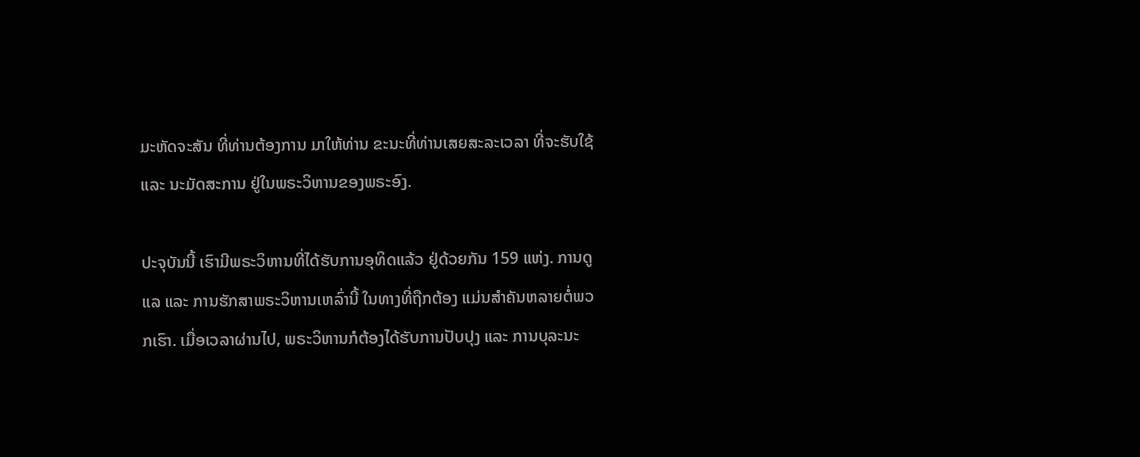ມະຫັດຈະສັນ ທີ່ທ່ານຕ້ອງການ ມາໃຫ້ທ່ານ ຂະນະທີ່ທ່ານເສຍສະລະເວລາ ທີ່ຈະຮັບໃຊ້ ແລະ ນະມັດສະການ ຢູ່ໃນພຣະວິຫານຂອງພຣະອົງ.

ປະຈຸບັນນີ້ ເຮົາມີພຣະວິຫານທີ່ໄດ້ຮັບການອຸທິດແລ້ວ ຢູ່ດ້ວຍກັນ 159 ແຫ່ງ. ການດູແລ ແລະ ການຮັກສາພຣະວິຫານເຫລົ່ານີ້ ໃນທາງທີ່ຖືກຕ້ອງ ແມ່ນສຳຄັນຫລາຍຕໍ່ພວກເຮົາ. ເມື່ອເວລາຜ່ານໄປ, ພຣະວິຫານກໍຕ້ອງໄດ້ຮັບການປັບປຸງ ແລະ ການບຸລະນະ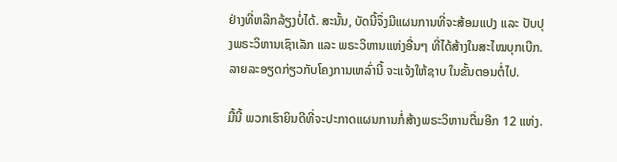ຢ່າງທີ່ຫລີກລ້ຽງບໍ່ໄດ້. ສະນັ້ນ, ບັດນີ້ຈຶ່ງມີແຜນການທີ່ຈະສ້ອມແປງ ແລະ ປັບປຸງພຣະວິຫານເຊົາເລັກ ແລະ ພຣະວິຫານແຫ່ງອື່ນໆ ທີ່ໄດ້ສ້າງໃນສະໄໝບຸກເບີກ. ລາຍລະອຽດກ່ຽວກັບໂຄງການເຫລົ່ານີ້ ຈະແຈ້ງໃຫ້ຊາບ ໃນຂັ້ນຕອນຕໍ່ໄປ.

ມື້ນີ້ ພວກເຮົາຍິນດີທີ່ຈະປະກາດແຜນການກໍ່ສ້າງພຣະວິຫານຕື່ມອີກ 12 ແຫ່ງ.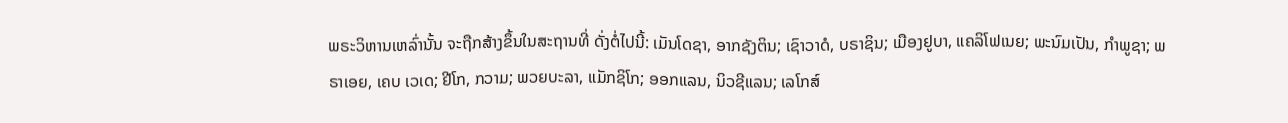ພຣະວິຫານເຫລົ່ານັ້ນ ຈະຖືກສ້າງຂຶ້ນໃນສະຖານທີ່ ດັ່ງຕໍ່ໄປນີ້: ເມັນໂດຊາ, ອາກຊັງຕິນ; ເຊົາວາດໍ, ບຣາຊິນ; ເມືອງຢູບາ, ແຄລິໂຟເນຍ; ພະນົມເປັນ, ກຳພູຊາ; ພຣາເອຍ, ເຄບ ເວເດ; ຢີໂກ, ກວາມ; ພວຍບະລາ, ແມັກຊິໂກ; ອອກແລນ, ນິວຊີແລນ; ເລໂກສ໌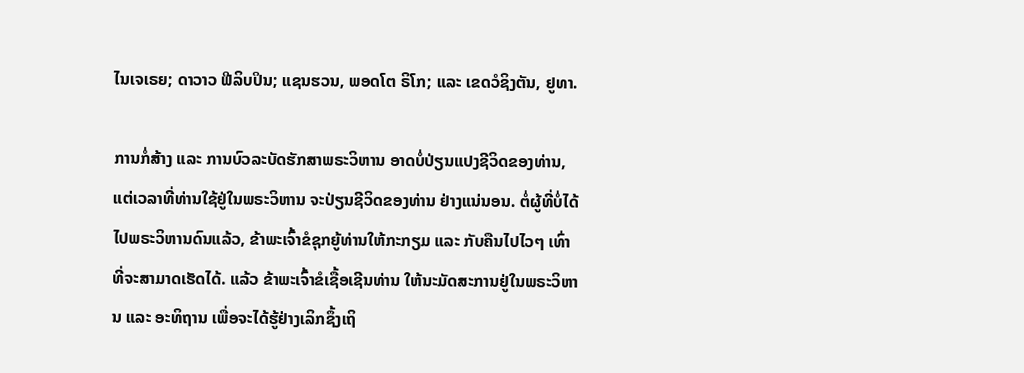ໄນເຈເຣຍ; ດາວາວ ຟີລິບປິນ; ແຊນຮວນ, ພອດໂຕ ຣິໂກ; ແລະ ເຂດວໍຊິງຕັນ, ຢູທາ.

ການກໍ່ສ້າງ ແລະ ການບົວລະບັດຮັກສາພຣະວິຫານ ອາດບໍ່ປ່ຽນແປງຊີວິດຂອງທ່ານ, ແຕ່ເວລາທີ່ທ່ານໃຊ້ຢູ່ໃນພຣະວິຫານ ຈະປ່ຽນຊີວິດຂອງທ່ານ ຢ່າງແນ່ນອນ. ຕໍ່ຜູ້ທີ່ບໍ່ໄດ້ໄປພຣະວິຫານດົນແລ້ວ, ຂ້າພະເຈົ້າຂໍຊຸກຍູ້ທ່ານໃຫ້ກະກຽມ ແລະ ກັບຄືນໄປໄວໆ ເທົ່າທີ່ຈະສາມາດເຮັດໄດ້. ແລ້ວ ຂ້າພະເຈົ້າຂໍເຊື້ອເຊີນທ່ານ ໃຫ້ນະມັດສະການຢູ່ໃນພຣະວິຫານ ແລະ ອະທິຖານ ເພື່ອຈະໄດ້ຮູ້ຢ່າງເລິກຊຶ້ງເຖິ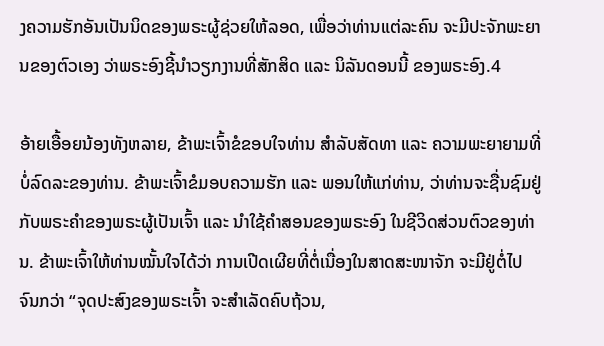ງຄວາມຮັກອັນເປັນນິດຂອງພຣະຜູ້ຊ່ວຍໃຫ້ລອດ, ເພື່ອວ່າທ່ານແຕ່ລະຄົນ ຈະມີປະຈັກພະຍານຂອງຕົວເອງ ວ່າພຣະອົງຊີ້ນຳວຽກງານທີ່ສັກສິດ ແລະ ນິລັນດອນນີ້ ຂອງພຣະອົງ.4

ອ້າຍເອື້ອຍນ້ອງທັງຫລາຍ, ຂ້າພະເຈົ້າຂໍຂອບໃຈທ່ານ ສຳລັບສັດທາ ແລະ ຄວາມພະຍາຍາມທີ່ບໍ່ລົດລະຂອງທ່ານ. ຂ້າພະເຈົ້າຂໍມອບຄວາມຮັກ ແລະ ພອນໃຫ້ແກ່ທ່ານ, ວ່າທ່ານຈະຊື່ນຊົມຢູ່ກັບພຣະຄຳຂອງພຣະຜູ້ເປັນເຈົ້າ ແລະ ນຳໃຊ້ຄຳສອນຂອງພຣະອົງ ໃນຊີວິດສ່ວນຕົວຂອງທ່ານ. ຂ້າພະເຈົ້າໃຫ້ທ່ານໝັ້ນໃຈໄດ້ວ່າ ການເປີດເຜີຍທີ່ຕໍ່ເນື່ອງໃນສາດສະໜາຈັກ ຈະມີຢູ່ຕໍ່ໄປ ຈົນກວ່າ “ຈຸດປະສົງຂອງພຣະເຈົ້າ ຈະສຳເລັດຄົບຖ້ວນ,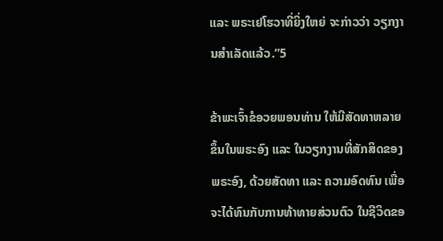ແລະ ພຣະເຢໂຮວາທີ່ຍິ່ງໃຫຍ່ ຈະກ່າວວ່າ ວຽກງານສຳເລັດແລ້ວ.”5

ຂ້າພະເຈົ້າຂໍອວຍພອນທ່ານ ໃຫ້ມີສັດທາຫລາຍຂຶ້ນໃນພຣະອົງ ແລະ ໃນວຽກງານທີ່ສັກສິດຂອງພຣະອົງ, ດ້ວຍສັດທາ ແລະ ຄວາມອົດທົນ ເພື່ອຈະໄດ້ທົນກັບການທ້າທາຍສ່ວນຕົວ ໃນຊີວິດຂອ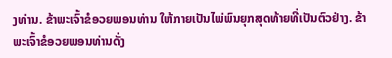ງທ່ານ. ຂ້າພະເຈົ້າຂໍອວຍພອນທ່ານ ໃຫ້ກາຍເປັນໄພ່ພົນຍຸກສຸດທ້າຍທີ່ເປັນຕົວຢ່າງ. ຂ້າພະເຈົ້າຂໍອວຍພອນທ່ານດັ່ງ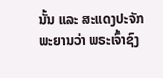ນັ້ນ ແລະ ສະແດງປະຈັກພະຍານວ່າ ພຣະເຈົ້າຊົງ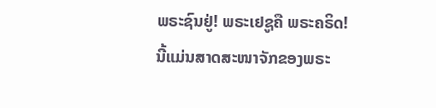ພຣະຊົນຢູ່! ພຣະເຢຊູຄື ພຣະຄຣິດ! ນີ້ແມ່ນສາດສະໜາຈັກຂອງພຣະ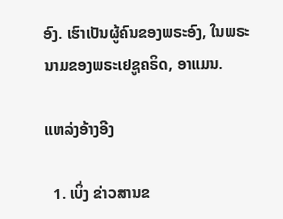ອົງ. ເຮົາເປັນຜູ້ຄົນຂອງພຣະອົງ, ໃນພຣະນາມຂອງພຣະເຢຊູຄຣິດ, ອາແມນ.

ແຫລ່ງອ້າງອີງ

  1. ເບິ່ງ ຂ່າວສານຂ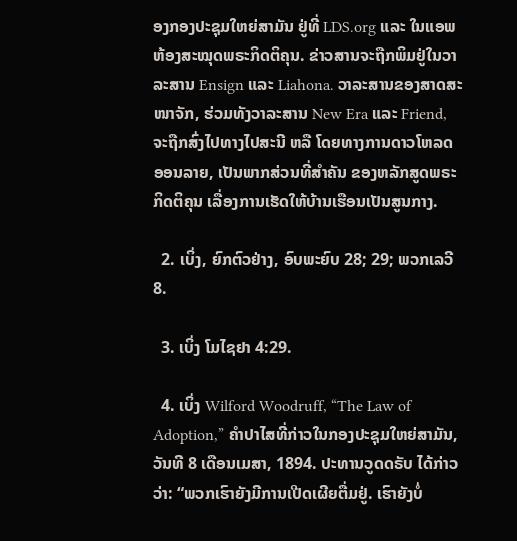ອງກອງປະຊຸມໃຫຍ່ສາມັນ ຢູ່ທີ່ LDS.org ແລະ ໃນແອພ ຫ້ອງສະໝຸດພຣະກິດຕິຄຸນ. ຂ່າວສານຈະຖືກພິມຢູ່ໃນວາລະສານ Ensign ແລະ Liahona. ວາລະສານຂອງສາດສະໜາຈັກ, ຮ່ວມທັງວາລະສານ New Era ແລະ Friend, ຈະຖືກສົ່ງໄປທາງໄປສະນີ ຫລື ໂດຍທາງການດາວໂຫລດ ອອນລາຍ, ເປັນພາກສ່ວນທີ່ສຳຄັນ ຂອງຫລັກສູດພຣະກິດຕິຄຸນ ເລື່ອງການເຮັດໃຫ້ບ້ານເຮືອນເປັນສູນກາງ.

  2. ເບິ່ງ, ຍົກຕົວຢ່າງ, ອົບພະຍົບ 28; 29; ພວກເລວີ 8.

  3. ເບິ່ງ ໂມໄຊຢາ 4:29.

  4. ເບິ່ງ Wilford Woodruff, “The Law of Adoption,” ຄຳປາໄສທີ່ກ່າວໃນກອງປະຊຸມໃຫຍ່ສາມັນ, ວັນທີ 8 ເດືອນເມສາ, 1894. ປະທານວູດດຣັບ ໄດ້ກ່າວວ່າ: “ພວກເຮົາຍັງມີການເປີດເຜີຍຕື່ມຢູ່. ເຮົາຍັງບໍ່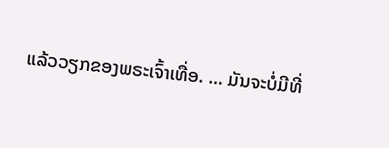ແລ້ວວຽກຂອງພຣະເຈົ້າເທື່ອ. … ມັນຈະບໍ່ມີທີ່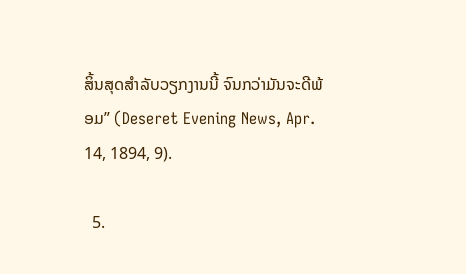ສິ້ນສຸດສຳລັບວຽກງານນີ້ ຈົນກວ່າມັນຈະດີພ້ອມ” (Deseret Evening News, Apr. 14, 1894, 9).

  5.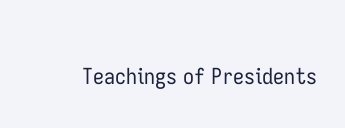Teachings of Presidents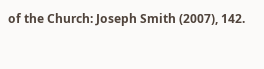of the Church: Joseph Smith (2007), 142.